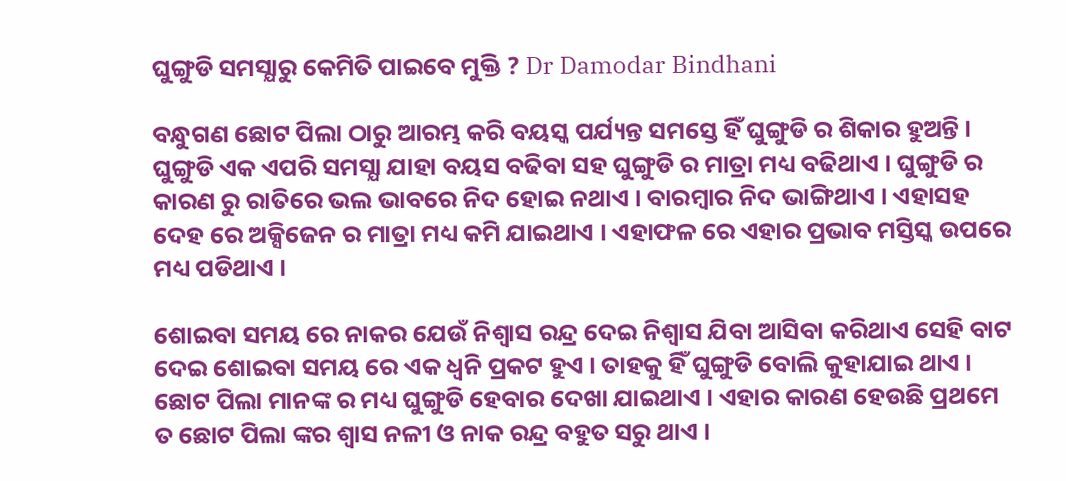ଘୁଙ୍ଗୁଡି ସମସ୍ଯାରୁ କେମିତି ପାଇବେ ମୁକ୍ତି ? Dr Damodar Bindhani

ବନ୍ଧୁଗଣ ଛୋଟ ପିଲା ଠାରୁ ଆରମ୍ଭ କରି ବୟସ୍କ ପର୍ଯ୍ୟନ୍ତ ସମସ୍ତେ ହିଁ ଘୁଙ୍ଗୁଡି ର ଶିକାର ହୁଅନ୍ତି । ଘୁଙ୍ଗୁଡି ଏକ ଏପରି ସମସ୍ଯା ଯାହା ବୟସ ବଢିବା ସହ ଘୁଙ୍ଗୁଡି ର ମାତ୍ରା ମଧ୍ୟ ବଢିଥାଏ । ଘୁଙ୍ଗୁଡି ର କାରଣ ରୁ ରାତିରେ ଭଲ ଭାବରେ ନିଦ ହୋଇ ନଥାଏ । ବାରମ୍ବାର ନିଦ ଭାଙ୍ଗିଥାଏ । ଏହାସହ ଦେହ ରେ ଅକ୍ସିଜେନ ର ମାତ୍ରା ମଧ୍ୟ କମି ଯାଇଥାଏ । ଏହାଫଳ ରେ ଏହାର ପ୍ରଭାବ ମସ୍ତିସ୍କ ଉପରେ ମଧ୍ୟ ପଡିଥାଏ ।

ଶୋଇବା ସମୟ ରେ ନାକର ଯେଉଁ ନିଶ୍ଵାସ ରନ୍ଦ୍ର ଦେଇ ନିଶ୍ଵାସ ଯିବା ଆସିବା କରିଥାଏ ସେହି ବାଟ ଦେଇ ଶୋଇବା ସମୟ ରେ ଏକ ଧ୍ୱନି ପ୍ରକଟ ହୁଏ । ତାହକୁ ହିଁ ଘୁଙ୍ଗୁଡି ବୋଲି କୁହାଯାଇ ଥାଏ । ଛୋଟ ପିଲା ମାନଙ୍କ ର ମଧ୍ୟ ଘୁଙ୍ଗୁଡି ହେବାର ଦେଖା ଯାଇଥାଏ । ଏହାର କାରଣ ହେଉଛି ପ୍ରଥମେ ତ ଛୋଟ ପିଲା ଙ୍କର ଶ୍ଵାସ ନଳୀ ଓ ନାକ ରନ୍ଦ୍ର ବହୁତ ସରୁ ଥାଏ ।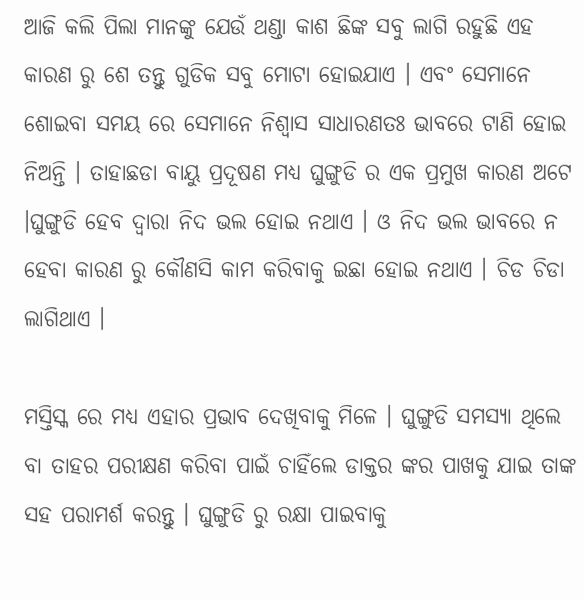ଆଜି କଲି ପିଲା ମାନଙ୍କୁ ଯେଉଁ ଥଣ୍ଡା କାଶ ଛିଙ୍କ ସବୁ ଲାଗି ରହୁଛି ଏହ କାରଣ ରୁ ଶେ ତନ୍ତୁ ଗୁଡିକ ସବୁ ମୋଟା ହୋଇଯାଏ । ଏବଂ ସେମାନେ ଶୋଇବା ସମୟ ରେ ସେମାନେ ନିଶ୍ଵାସ ସାଧାରଣତଃ ଭାବରେ ଟାଣି ହୋଇ ନିଅନ୍ତି । ତାହାଛଡା ବାୟୁ ପ୍ରଦୂଷଣ ମଧ୍ୟ ଘୁଙ୍ଗୁଡି ର ଏକ ପ୍ରମୁଖ କାରଣ ଅଟେ ।ଘୁଙ୍ଗୁଡି ହେବ ଦ୍ଵାରା ନିଦ ଭଲ ହୋଇ ନଥାଏ । ଓ ନିଦ ଭଲ ଭାବରେ ନ ହେବା କାରଣ ରୁ କୌଣସି କାମ କରିବାକୁ ଇଛା ହୋଇ ନଥାଏ । ଚିଡ ଚିଡା ଲାଗିଥାଏ ।

ମସ୍ତିସ୍କ ରେ ମଧ୍ୟ ଏହାର ପ୍ରଭାବ ଦେଖିବାକୁ ମିଳେ । ଘୁଙ୍ଗୁଡି ସମସ୍ଯା ଥିଲେ ବା ତାହର ପରୀକ୍ଷଣ କରିବା ପାଇଁ ଚାହିଁଲେ ଡାକ୍ତର ଙ୍କର ପାଖକୁ ଯାଇ ତାଙ୍କ ସହ ପରାମର୍ଶ କରନ୍ତୁ । ଘୁଙ୍ଗୁଡି ରୁ ରକ୍ଷା ପାଇବାକୁ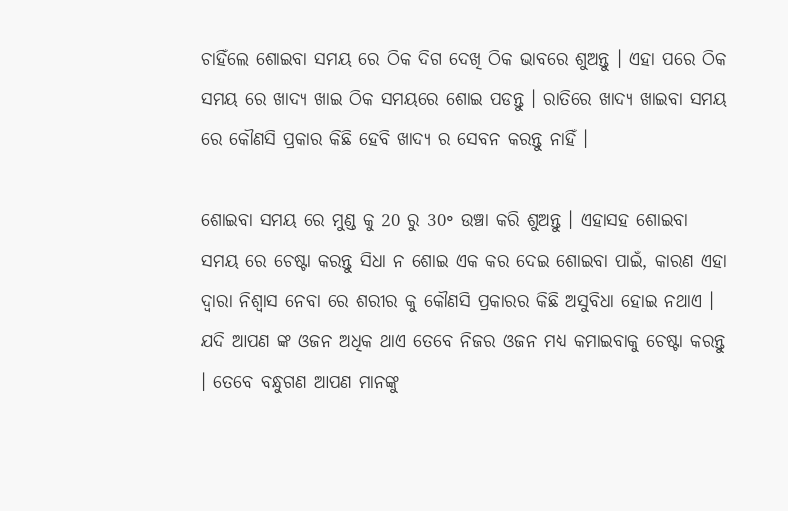ଚାହିଁଲେ ଶୋଇବା ସମୟ ରେ ଠିକ ଦିଗ ଦେଖି ଠିକ ଭାବରେ ଶୁଅନ୍ତୁ । ଏହା ପରେ ଠିକ ସମୟ ରେ ଖାଦ୍ୟ ଖାଇ ଠିକ ସମୟରେ ଶୋଇ ପଡନ୍ତୁ । ରାତିରେ ଖାଦ୍ଯ ଖାଇବା ସମୟ ରେ କୌଣସି ପ୍ରକାର କିଛି ହେବି ଖାଦ୍ୟ ର ସେବନ କରନ୍ତୁ ନାହିଁ ।

ଶୋଇବା ସମୟ ରେ ମୁଣ୍ଡ କୁ 20 ରୁ 30॰ ଉଞ୍ଚା କରି ଶୁଅନ୍ତୁ । ଏହାସହ ଶୋଇବା ସମୟ ରେ ଚେଷ୍ଟା କରନ୍ତୁ ସିଧା ନ ଶୋଇ ଏକ କର ଦେଇ ଶୋଇବା ପାଇଁ, କାରଣ ଏହା ଦ୍ଵାରା ନିଶ୍ଵାସ ନେବା ରେ ଶରୀର କୁ କୌଣସି ପ୍ରକାରର କିଛି ଅସୁବିଧା ହୋଇ ନଥାଏ । ଯଦି ଆପଣ ଙ୍କ ଓଜନ ଅଧିକ ଥାଏ ତେବେ ନିଜର ଓଜନ ମଧ୍ୟ କମାଇବାକୁ ଚେଷ୍ଟା କରନ୍ତୁ । ତେବେ ବନ୍ଧୁଗଣ ଆପଣ ମାନଙ୍କୁ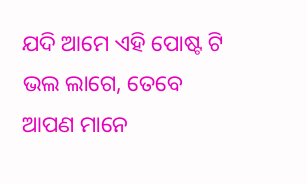ଯଦି ଆମେ ଏହି ପୋଷ୍ଟ ଟି ଭଲ ଲାଗେ, ତେବେ ଆପଣ ମାନେ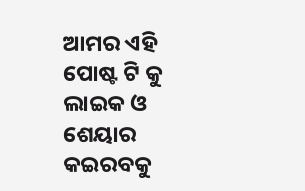ଆମର ଏହି ପୋଷ୍ଟ ଟି କୁ ଲାଇକ ଓ ଶେୟାର କଇରବକୁ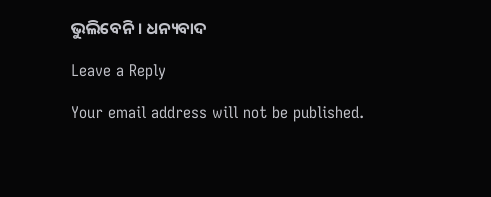ଭୁଲିବେନି । ଧନ୍ୟବାଦ

Leave a Reply

Your email address will not be published.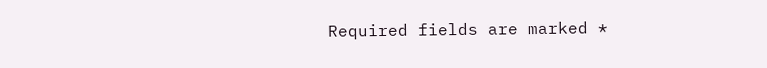Required fields are marked *